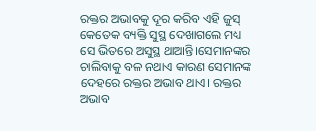ରକ୍ତର ଅଭାବକୁ ଦୂର କରିବ ଏହି ଜୁସ୍
କେତେକ ବ୍ୟକ୍ତି ସୁସ୍ଥ ଦେଖାଗଲେ ମଧ୍ୟ ସେ ଭିତରେ ଅସୁସ୍ଥ ଥାଆନ୍ତି।ସେମାନଙ୍କର ଚାଲିବାକୁ ବଳ ନଥାଏ କାରଣ ସେମାନଙ୍କ ଦେହରେ ରକ୍ତର ଅଭାବ ଥାଏ। ରକ୍ତର ଅଭାବ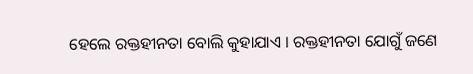ହେଲେ ରକ୍ତହୀନତା ବୋଲି କୁହାଯାଏ । ରକ୍ତହୀନତା ଯୋଗୁଁ ଜଣେ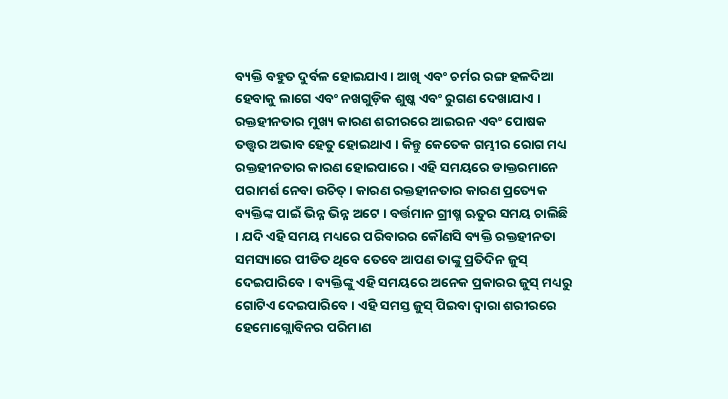ବ୍ୟକ୍ତି ବହୁତ ଦୁର୍ବଳ ହୋଇଯାଏ। ଆଖି ଏବଂ ଚର୍ମର ରଙ୍ଗ ହଳଦିଆ ହେବାକୁ ଲାଗେ ଏବଂ ନଖଗୁଡ଼ିକ ଶୁଷ୍କ ଏବଂ ରୁଗଣ ଦେଖାଯାଏ ।
ରକ୍ତହୀନତାର ମୁଖ୍ୟ କାରଣ ଶରୀରରେ ଆଇରନ ଏବଂ ପୋଷକ ତତ୍ତ୍ୱର ଅଭାବ ହେତୁ ହୋଇଥାଏ । କିନ୍ତୁ କେତେକ ଗମ୍ଭୀର ରୋଗ ମଧ୍ୟ ରକ୍ତହୀନତାର କାରଣ ହୋଇପାରେ। ଏହି ସମୟରେ ଡାକ୍ତରମାନେ ପରାମର୍ଶ ନେବା ଉଚିତ୍ । କାରଣ ରକ୍ତହୀନତାର କାରଣ ପ୍ରତ୍ୟେକ ବ୍ୟକ୍ତିଙ୍କ ପାଇଁ ଭିନ୍ନ ଭିନ୍ନ ଅଟେ । ବର୍ତ୍ତମାନ ଗ୍ରୀଷ୍ମ ଋତୁର ସମୟ ଚାଲିଛି । ଯଦି ଏହି ସମୟ ମଧ୍ୟରେ ପରିବାରର କୌଣସି ବ୍ୟକ୍ତି ରକ୍ତହୀନତା ସମସ୍ୟାରେ ପୀଡିତ ଥିବେ ତେବେ ଆପଣ ତାଙ୍କୁ ପ୍ରତିଦିନ ଜୁସ୍ ଦେଇପାରିବେ । ବ୍ୟକ୍ତିଙ୍କୁ ଏହି ସମୟରେ ଅନେକ ପ୍ରକାରର ଜୁସ୍ ମଧ୍ୟରୁ ଗୋଟିଏ ଦେଇପାରିବେ । ଏହି ସମସ୍ତ ଜୁସ୍ ପିଇବା ଦ୍ବାରା ଶରୀରରେ ହେମୋଗ୍ଲୋବିନର ପରିମାଣ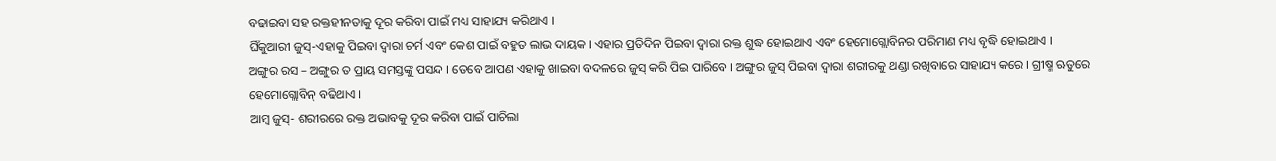ବଢାଇବା ସହ ରକ୍ତହୀନତାକୁ ଦୂର କରିବା ପାଇଁ ମଧ୍ୟ ସାହାଯ୍ୟ କରିଥାଏ ।
ଘିଁକୁଆରୀ ଜୁସ୍-ଏହାକୁ ପିଇବା ଦ୍ବାରା ଚର୍ମ ଏବଂ କେଶ ପାଇଁ ବହୁତ ଲାଭ ଦାୟକ । ଏହାର ପ୍ରତିଦିନ ପିଇବା ଦ୍ବାରା ରକ୍ତ ଶୁଦ୍ଧ ହୋଇଥାଏ ଏବଂ ହେମୋଗ୍ଲୋବିନର ପରିମାଣ ମଧ୍ୟ ବୃଦ୍ଧି ହୋଇଥାଏ ।
ଅଙ୍ଗୁର ରସ – ଅଙ୍ଗୁର ତ ପ୍ରାୟ ସମସ୍ତଙ୍କୁ ପସନ୍ଦ । ତେବେ ଆପଣ ଏହାକୁ ଖାଇବା ବଦଳରେ ଜୁସ୍ କରି ପିଇ ପାରିବେ । ଅଙ୍ଗୁର ଜୁସ୍ ପିଇବା ଦ୍ବାରା ଶରୀରକୁ ଥଣ୍ଡା ରଖିବାରେ ସାହାଯ୍ୟ କରେ । ଗ୍ରୀଷ୍ମ ଋତୁରେ ହେମୋଗ୍ଲୋବିନ୍ ବଢିଥାଏ ।
ଆମ୍ବ ଜୁସ୍- ଶରୀରରେ ରକ୍ତ ଅଭାବକୁ ଦୂର କରିବା ପାଇଁ ପାଚିଲା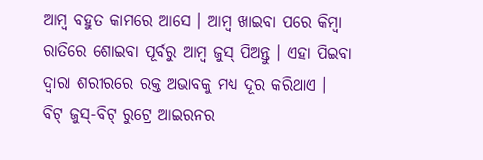ଆମ୍ବ ବହୁତ କାମରେ ଆସେ । ଆମ୍ବ ଖାଇବା ପରେ କିମ୍ବା ରାତିରେ ଶୋଇବା ପୂର୍ବରୁ ଆମ୍ବ ଜୁସ୍ ପିଅନ୍ତୁ । ଏହା ପିଇବା ଦ୍ବାରା ଶରୀରରେ ରକ୍ତ ଅଭାବକୁ ମଧ୍ୟ ଦୂର କରିଥାଏ ।
ବିଟ୍ ଜୁସ୍-ବିଟ୍ ରୁଟ୍ରେ ଆଇରନର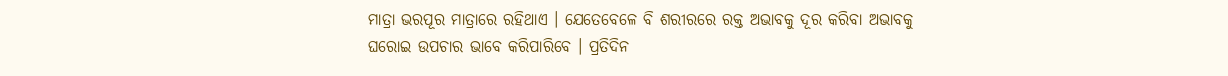ମାତ୍ରା ଭରପୂର ମାତ୍ରାରେ ରହିଥାଏ । ଯେତେବେଳେ ବି ଶରୀରରେ ରକ୍ତ ଅଭାବକୁ ଦୂର କରିବା ଅଭାବକୁ ଘରୋଇ ଉପଚାର ଭାବେ କରିପାରିବେ । ପ୍ରତିଦିନ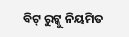ବିଟ୍ ରୁଟ୍କୁ ନିୟମିତ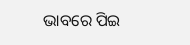ଭାବରେ ପିଇ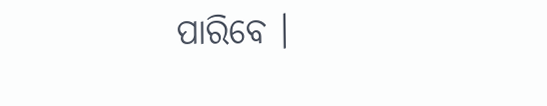ପାରିବେ ।